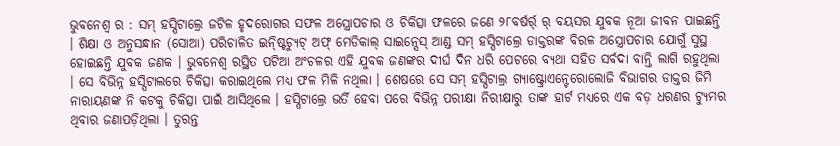ଭୁବନେଶ୍ୱ ର : ସମ୍ ହସ୍ପିଟାଲ୍ରେ ଜଟିଳ ହୃଦରୋଗର ସଫଳ ଅସ୍ତ୍ରୋପଚାର ଓ ଚିକିତ୍ସା ଫଳରେ ଜଣେ ୨୮ବର୍ଷର୍ର୍ ର୍ ବୟସର ଯୁବକ ନୂଆ ଜୀବନ ପାଇଛନ୍ତି । ଶିକ୍ଷା ଓ ଅନୁସନ୍ଧାନ (ସୋଆ) ପରିଚାଳିତ ଇନ୍ଷ୍ଟିଚ୍ୟୁଟ୍ ଅଫ୍ ମେଡିକାଲ୍ ସାଇନ୍ସେସ୍ ଆଣ୍ଡ ସମ୍ ହସ୍ପିଟାଲ୍ରେ ଡାକ୍ତରଙ୍କ ବିରଳ ଅସ୍ତ୍ରୋପଚାର ଯୋଗୁଁ ସୁସ୍ଥ ହୋଇଛନ୍ତି ଯୁବକ ଜଣକ । ଭୁବନେଶ୍ୱ ରସ୍ଥିତ ପଟିଆ ଅଂଚଳର ଏହି ଯୁବକ ଜଣଙ୍କର ଦୀର୍ଘ ଦିନ ଧରି ପେଟରେ ବ୍ୟଥା ସହିତ ସର୍ବଦା ବାନ୍ତି ଲାଗି ରହୁଥିଲା । ସେ ବିଭିନ୍ନ ହସ୍ପିଟାଲରେ ଚିକିତ୍ସା କରାଇଥିଲେ ମଧ୍ୟ ଫଳ ମିଳି ନଥିଲା । ଶେଷରେ ସେ ସମ୍ ହସ୍ପିଟାଲ୍ର ଗ୍ୟାଷ୍ଟ୍ରୋଏନ୍ଟେରୋଲୋଜି ବିଭାଗର ଡାକ୍ତର ଜିମି ନାରାୟଣଙ୍କ ନି କଟକୁ ଚିକିତ୍ସା ପାଇଁ ଆସିଥିଲେ । ହସ୍ପିଟାଲ୍ରେ ଭର୍ତି ହେବା ପରେ ବିଭିନ୍ନ ପରୀକ୍ଷା ନିରୀକ୍ଷାରୁ ତାଙ୍କ ହାର୍ଟ ମଧ୍ୟରେ ଏକ ବଡ଼ ଧରଣର ଟ୍ୟୁମର ଥିବାର ଜଣାପଡ଼ିଥିଲା । ତୁରନ୍ତ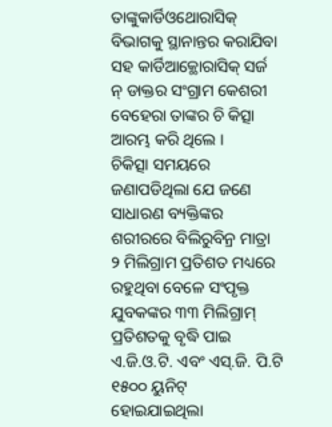ତାଙ୍କୁକାର୍ଡିଓଥୋରାସିକ୍ ବିଭାଗକୁ ସ୍ଥାନାନ୍ତର କରାଯିବା ସହ କାର୍ଡିଆକ୍ଥୋରାସିକ୍ ସର୍ଜ ନ୍ ଡାକ୍ତର ସଂଗ୍ରାମ କେଶରୀ ବେହେରା ତାଙ୍କର ଚି କିତ୍ସା ଆରମ୍ଭ କରି ଥିଲେ ।
ଚିକିତ୍ସା ସମୟରେ ଜଣାପଡିଥିଲା ଯେ ଜଣେ ସାଧାରଣ ବ୍ୟକ୍ତିଙ୍କର ଶରୀରରେ ବିଲିରୁବିନ୍ର ମାତ୍ରା ୨ ମିଲିଗ୍ରାମ ପ୍ରତିଶତ ମଧ୍ୟରେ ରହୁଥିବା ବେଳେ ସଂପୃକ୍ତ ଯୁବକଙ୍କର ୩୩ ମିଲିଗ୍ରାମ୍ ପ୍ରତିଶତକୁ ବୃଦ୍ଧି ପାଇ ଏ.ଜି.ଓ.ଟି. ଏବଂ ଏସ୍.ଜି. ପି.ଟି ୧୫୦୦ ୟୁନିଟ୍ ହୋଇଯାଇଥିଲା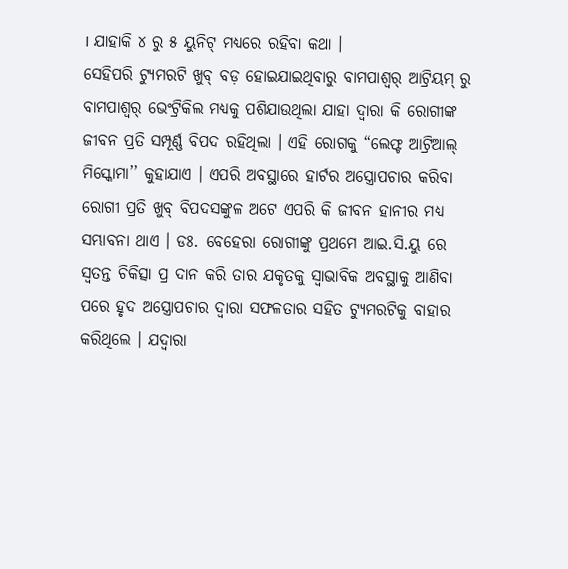। ଯାହାକି ୪ ରୁ ୫ ୟୁନିଟ୍ ମଧ୍ୟରେ ରହିବା କଥା ।
ସେହିପରି ଟ୍ୟୁମରଟି ଖୁବ୍ ବଡ଼ ହୋଇଯାଇଥିବାରୁ ବାମପାଶ୍ୱର୍ ଆଟ୍ରିୟମ୍ ରୁ ବାମପାଶ୍ୱର୍ ଭେଂଟ୍ରିକିଲ ମଧ୍ୟକୁ ପଶିଯାଉଥିଲା ଯାହା ଦ୍ୱାରା କି ରୋଗୀଙ୍କ ଜୀବନ ପ୍ରତି ସମ୍ପୂର୍ଣ୍ଣ ବିପଦ ରହିଥିଲା । ଏହି ରୋଗକୁ “ଲେଫ୍ଟ ଆଟ୍ରିଆଲ୍ ମିସ୍କୋମା’’ କୁହାଯାଏ । ଏପରି ଅବସ୍ଥାରେ ହାର୍ଟର ଅସ୍ତ୍ରୋପଚାର କରିବା ରୋଗୀ ପ୍ରତି ଖୁବ୍ ବିପଦସଙ୍କୁଳ ଅଟେ ଏପରି କି ଜୀବନ ହାନୀର ମଧ୍ୟ ସମ୍ଭାବନା ଥାଏ । ଡଃ. ବେହେରା ରୋଗୀଙ୍କୁ ପ୍ରଥମେ ଆଇ.ସି.ୟୁ ରେ ସ୍ୱତନ୍ତ ଚିକିତ୍ସା ପ୍ର ଦାନ କରି ତାର ଯକୃତକୁ ସ୍ୱାଭାବିକ ଅବସ୍ଥାକୁ ଆଣିବା ପରେ ହୃଦ ଅସ୍ତ୍ରୋପଚାର ଦ୍ୱାରା ସଫଳତାର ସହିତ ଟ୍ୟୁମରଟିକୁ ବାହାର କରିଥିଲେ । ଯଦ୍ୱାରା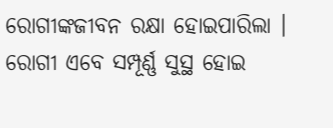ରୋଗୀଙ୍କଜୀବନ ରକ୍ଷା ହୋଇପାରିଲା । ରୋଗୀ ଏବେ ସମ୍ପୂର୍ଣ୍ଣ ସୁସ୍ଥ ହୋଇ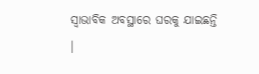ସ୍ୱାଭାବିକ ଅବସ୍ଥାରେ ଘରକୁ ଯାଇଛନ୍ତି ।